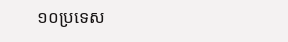១០ប្រទេស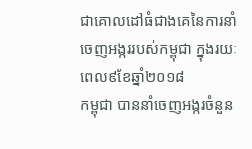ជាគោលដៅធំជាងគេនៃការនាំចេញអង្កររបស់កម្ពុជា ក្នុងរយៈពេល៩ខែឆ្នាំ២០១៨
កម្ពុជា បាននាំចេញអង្ករចំនួន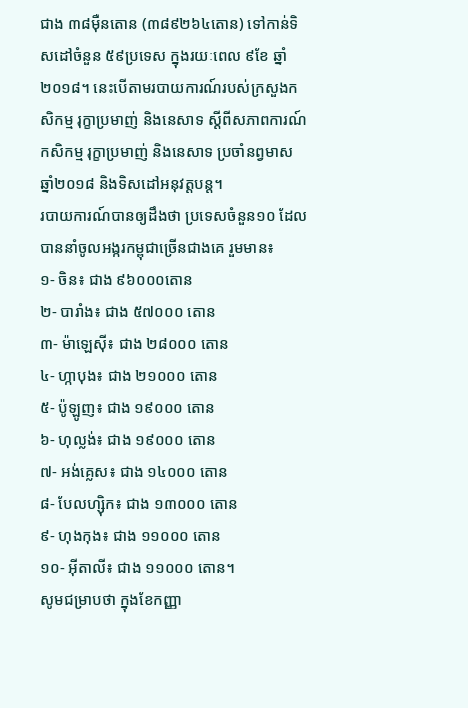ជាង ៣៨ម៉ឺនតោន (៣៨៩២៦៤តោន) ទៅកាន់ទិសដៅចំនួន ៥៩ប្រទេស ក្នុងរយៈពេល ៩ខែ ឆ្នាំ២០១៨។ នេះបើតាមរបាយការណ៍របស់ក្រសួងកសិកម្ម រុក្ខាប្រមាញ់ និងនេសាទ ស្ដីពីសភាពការណ៍កសិកម្ម រុក្ខាប្រមាញ់ និងនេសាទ ប្រចាំនព្វមាស ឆ្នាំ២០១៨ និងទិសដៅអនុវត្តបន្ត។
របាយការណ៍បានឲ្យដឹងថា ប្រទេសចំនួន១០ ដែលបាននាំចូលអង្ករកម្ពុជាច្រើនជាងគេ រួមមាន៖
១- ចិន៖ ជាង ៩៦០០០តោន
២- បារាំង៖ ជាង ៥៧០០០ តោន
៣- ម៉ាឡេស៊ី៖ ជាង ២៨០០០ តោន
៤- ហ្កាបុង៖ ជាង ២១០០០ តោន
៥- ប៉ូឡូញ៖ ជាង ១៩០០០ តោន
៦- ហុល្លង់៖ ជាង ១៩០០០ តោន
៧- អង់គ្លេស៖ ជាង ១៤០០០ តោន
៨- បែលហ្ស៊ិក៖ ជាង ១៣០០០ តោន
៩- ហុងកុង៖ ជាង ១១០០០ តោន
១០- អ៊ីតាលី៖ ជាង ១១០០០ តោន។
សូមជម្រាបថា ក្នុងខែកញ្ញា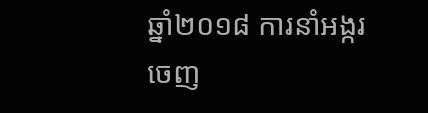ឆ្នាំ២០១៨ ការនាំអង្ករចេញ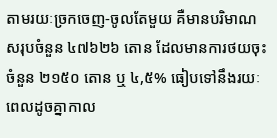តាមរយៈច្រកចេញ-ចូលតែមួយ គឺមានបរិមាណសរុបចំនួន ៤៧៦២៦ តោន ដែលមានការថយចុះចំនួន ២១៥០ តោន ឬ ៤,៥% ធៀបទៅនឹងរយៈពេលដូចគ្នាកាល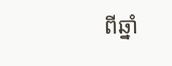ពីឆ្នាំ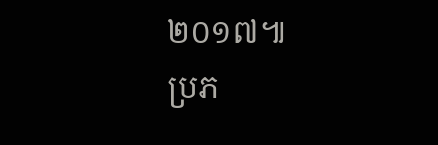២០១៧៕
ប្រភ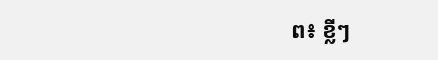ព៖ ខ្លីៗ